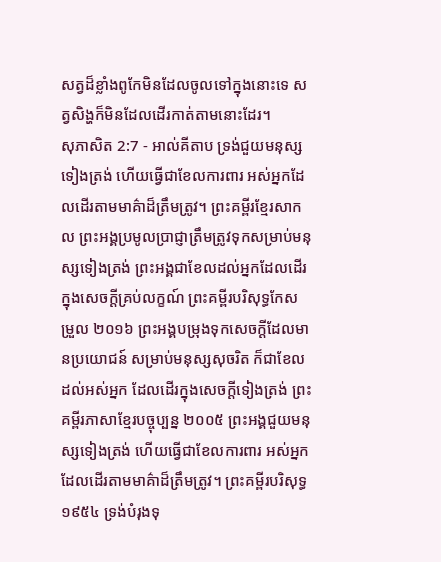សត្វដ៏ខ្លាំងពូកែមិនដែលចូលទៅក្នុងនោះទេ សត្វសិង្ហក៏មិនដែលដើរកាត់តាមនោះដែរ។
សុភាសិត 2:7 - អាល់គីតាប ទ្រង់ជួយមនុស្សទៀងត្រង់ ហើយធ្វើជាខែលការពារ អស់អ្នកដែលដើរតាមមាគ៌ាដ៏ត្រឹមត្រូវ។ ព្រះគម្ពីរខ្មែរសាកល ព្រះអង្គប្រមូលប្រាជ្ញាត្រឹមត្រូវទុកសម្រាប់មនុស្សទៀងត្រង់ ព្រះអង្គជាខែលដល់អ្នកដែលដើរក្នុងសេចក្ដីគ្រប់លក្ខណ៍ ព្រះគម្ពីរបរិសុទ្ធកែសម្រួល ២០១៦ ព្រះអង្គបម្រុងទុកសេចក្ដីដែលមានប្រយោជន៍ សម្រាប់មនុស្សសុចរិត ក៏ជាខែលដល់អស់អ្នក ដែលដើរក្នុងសេចក្ដីទៀងត្រង់ ព្រះគម្ពីរភាសាខ្មែរបច្ចុប្បន្ន ២០០៥ ព្រះអង្គជួយមនុស្សទៀងត្រង់ ហើយធ្វើជាខែលការពារ អស់អ្នកដែលដើរតាមមាគ៌ាដ៏ត្រឹមត្រូវ។ ព្រះគម្ពីរបរិសុទ្ធ ១៩៥៤ ទ្រង់បំរុងទុ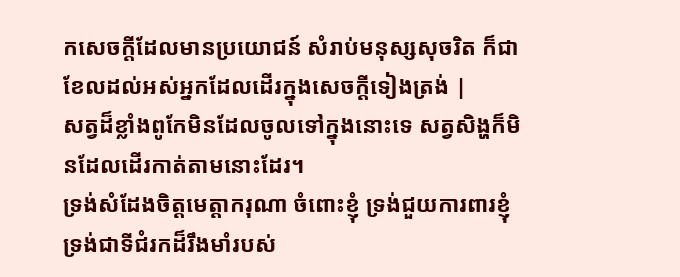កសេចក្ដីដែលមានប្រយោជន៍ សំរាប់មនុស្សសុចរិត ក៏ជាខែលដល់អស់អ្នកដែលដើរក្នុងសេចក្ដីទៀងត្រង់ |
សត្វដ៏ខ្លាំងពូកែមិនដែលចូលទៅក្នុងនោះទេ សត្វសិង្ហក៏មិនដែលដើរកាត់តាមនោះដែរ។
ទ្រង់សំដែងចិត្តមេត្តាករុណា ចំពោះខ្ញុំ ទ្រង់ជួយការពារខ្ញុំ ទ្រង់ជាទីជំរកដ៏រឹងមាំរបស់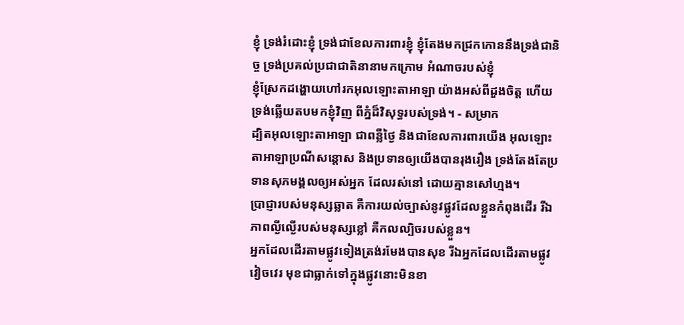ខ្ញុំ ទ្រង់រំដោះខ្ញុំ ទ្រង់ជាខែលការពារខ្ញុំ ខ្ញុំតែងមកជ្រកកោននឹងទ្រង់ជានិច្ច ទ្រង់ប្រគល់ប្រជាជាតិនានាមកក្រោម អំណាចរបស់ខ្ញុំ
ខ្ញុំស្រែកដង្ហោយហៅរកអុលឡោះតាអាឡា យ៉ាងអស់ពីដួងចិត្ត ហើយទ្រង់ឆ្លើយតបមកខ្ញុំវិញ ពីភ្នំដ៏វិសុទ្ធរបស់ទ្រង់។ - សម្រាក
ដ្បិតអុលឡោះតាអាឡា ជាពន្លឺថ្ងៃ និងជាខែលការពារយើង អុលឡោះតាអាឡាប្រណីសន្ដោស និងប្រទានឲ្យយើងបានរុងរឿង ទ្រង់តែងតែប្រទានសុភមង្គលឲ្យអស់អ្នក ដែលរស់នៅ ដោយគ្មានសៅហ្មង។
ប្រាជ្ញារបស់មនុស្សឆ្លាត គឺការយល់ច្បាស់នូវផ្លូវដែលខ្លួនកំពុងដើរ រីឯភាពល្ងីល្ងើរបស់មនុស្សខ្លៅ គឺកលល្បិចរបស់ខ្លួន។
អ្នកដែលដើរតាមផ្លូវទៀងត្រង់រមែងបានសុខ រីឯអ្នកដែលដើរតាមផ្លូវវៀចវេរ មុខជាធ្លាក់ទៅក្នុងផ្លូវនោះមិនខា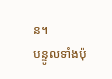ន។
បន្ទូលទាំងប៉ុ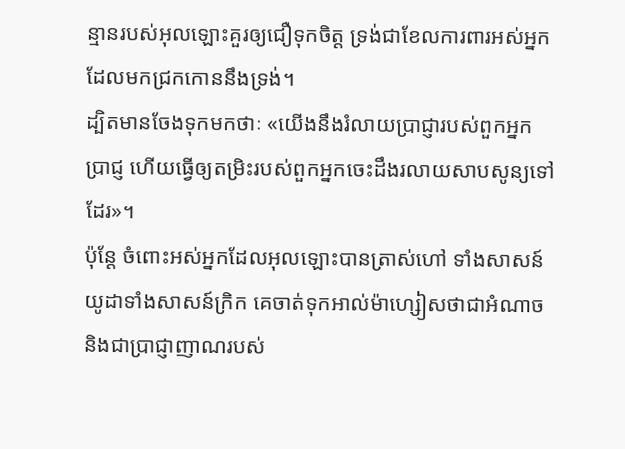ន្មានរបស់អុលឡោះគួរឲ្យជឿទុកចិត្ត ទ្រង់ជាខែលការពារអស់អ្នកដែលមកជ្រកកោននឹងទ្រង់។
ដ្បិតមានចែងទុកមកថាៈ «យើងនឹងរំលាយប្រាជ្ញារបស់ពួកអ្នកប្រាជ្ញ ហើយធ្វើឲ្យតម្រិះរបស់ពួកអ្នកចេះដឹងរលាយសាបសូន្យទៅដែរ»។
ប៉ុន្ដែ ចំពោះអស់អ្នកដែលអុលឡោះបានត្រាស់ហៅ ទាំងសាសន៍យូដាទាំងសាសន៍ក្រិក គេចាត់ទុកអាល់ម៉ាហ្សៀសថាជាអំណាច និងជាប្រាជ្ញាញាណរបស់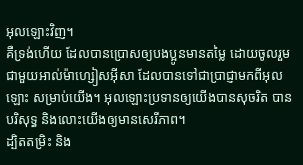អុលឡោះវិញ។
គឺទ្រង់ហើយ ដែលបានប្រោសឲ្យបងប្អូនមានតម្លៃ ដោយចូលរួមជាមួយអាល់ម៉ាហ្សៀសអ៊ីសា ដែលបានទៅជាប្រាជ្ញាមកពីអុលឡោះ សម្រាប់យើង។ អុលឡោះប្រទានឲ្យយើងបានសុចរិត បានបរិសុទ្ធ និងលោះយើងឲ្យមានសេរីភាព។
ដ្បិតតម្រិះ និង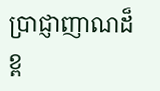ប្រាជ្ញាញាណដ៏ខ្ព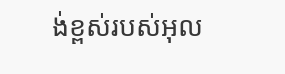ង់ខ្ពស់របស់អុល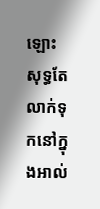ឡោះសុទ្ធតែលាក់ទុកនៅក្នុងអាល់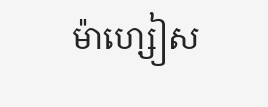ម៉ាហ្សៀស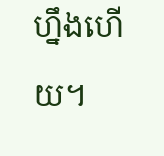ហ្នឹងហើយ។